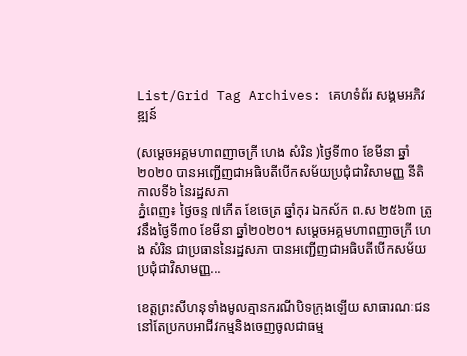List/Grid Tag Archives: គេហទំព័រ សង្គមអភិវឌ្ឍន៍

(សម្ដេចអគ្គមហាពញាចក្រី ហេង សំរិន )ថ្ងៃទី៣០ ខែមីនា ឆ្នាំ២០២០ បានអញ្ជើញជាអធិបតីបើកសម័យប្រជុំជាវិសាមញ្ញ នីតិកាលទី៦ នៃរដ្ឋសភា
ភ្នំពេញ៖ ថ្ងៃចន្ទ ៧កើត ខែចេត្រ ឆ្នាំកុរ ឯកស័ក ព.ស ២៥៦៣ ត្រូវនឹងថ្ងៃទី៣០ ខែមីនា ឆ្នាំ២០២០។ សម្ដេចអគ្គមហាពញាចក្រី ហេង សំរិន ជាប្រធាននៃរដ្ឋសភា បានអញ្ជើញជាអធិបតីបើកសម័យប្រជុំជាវិសាមញ្ញ...

ខេត្តព្រះសីហនុទាំងមូលគ្មានករណីបិទក្រុងឡើយ សាធារណៈជននៅតែប្រកបអាជីវកម្មនិងចេញចូលជាធម្ម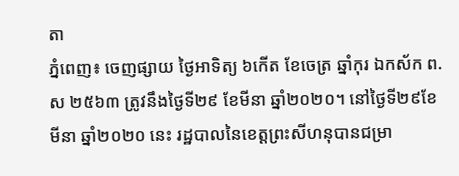តា
ភ្នំពេញ៖ ចេញផ្សាយ ថ្ងៃអាទិត្យ ៦កើត ខែចេត្រ ឆ្នាំកុរ ឯកស័ក ព.ស ២៥៦៣ ត្រូវនឹងថ្ងៃទី២៩ ខែមីនា ឆ្នាំ២០២០។ នៅថ្ងៃទី២៩ខែមីនា ឆ្នាំ២០២០ នេះ រដ្ឋបាលនៃខេត្តព្រះសីហនុបានជម្រា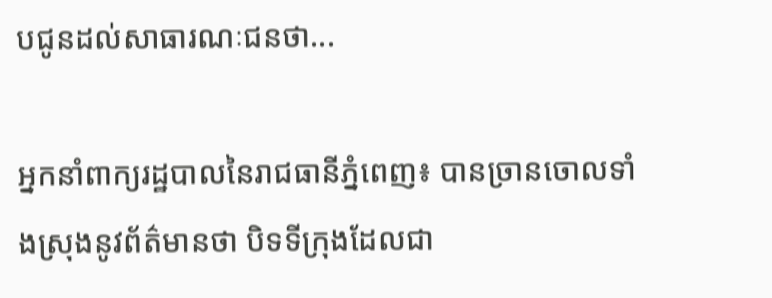បជូនដល់សាធារណៈជនថា...

អ្នកនាំពាក្យរដ្ឋបាលនៃរាជធានីភ្នំពេញ៖ បានច្រានចោលទាំងស្រុងនូវព័ត៌មានថា បិទទីក្រុងដែលជា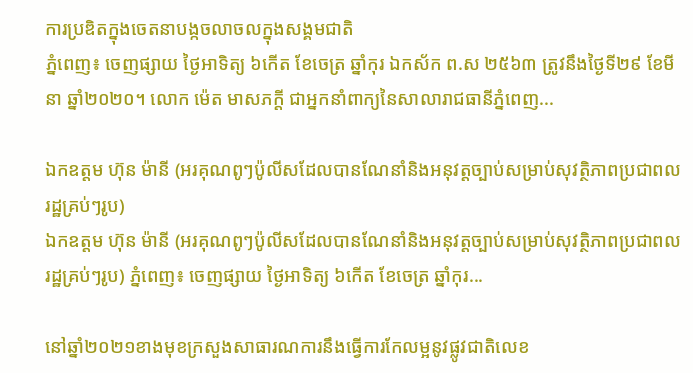ការប្រឌិតក្នុងចេតនាបង្កចលាចលក្នុងសង្គមជាតិ
ភ្នំពេញ៖ ចេញផ្សាយ ថ្ងៃអាទិត្យ ៦កើត ខែចេត្រ ឆ្នាំកុរ ឯកស័ក ព.ស ២៥៦៣ ត្រូវនឹងថ្ងៃទី២៩ ខែមីនា ឆ្នាំ២០២០។ លោក ម៉េត មាសភក្តី ជាអ្នកនាំពាក្យនៃសាលារាជធានីភ្នំពេញ...

ឯកឧត្តម ហ៊ុន ម៉ានី (អរគុណពូៗប៉ូលីសដែលបានណែនាំនិងអនុវត្តច្បាប់សម្រាប់សុវត្ថិភាពប្រជាពលរដ្ឋគ្រប់ៗរូប)
ឯកឧត្តម ហ៊ុន ម៉ានី (អរគុណពូៗប៉ូលីសដែលបានណែនាំនិងអនុវត្តច្បាប់សម្រាប់សុវត្ថិភាពប្រជាពលរដ្ឋគ្រប់ៗរូប) ភ្នំពេញ៖ ចេញផ្សាយ ថ្ងៃអាទិត្យ ៦កើត ខែចេត្រ ឆ្នាំកុរ...

នៅឆ្នាំ២០២១ខាងមុខក្រសួងសាធារណការនឹងធ្វើការកែលម្អនូវផ្លូវជាតិលេខ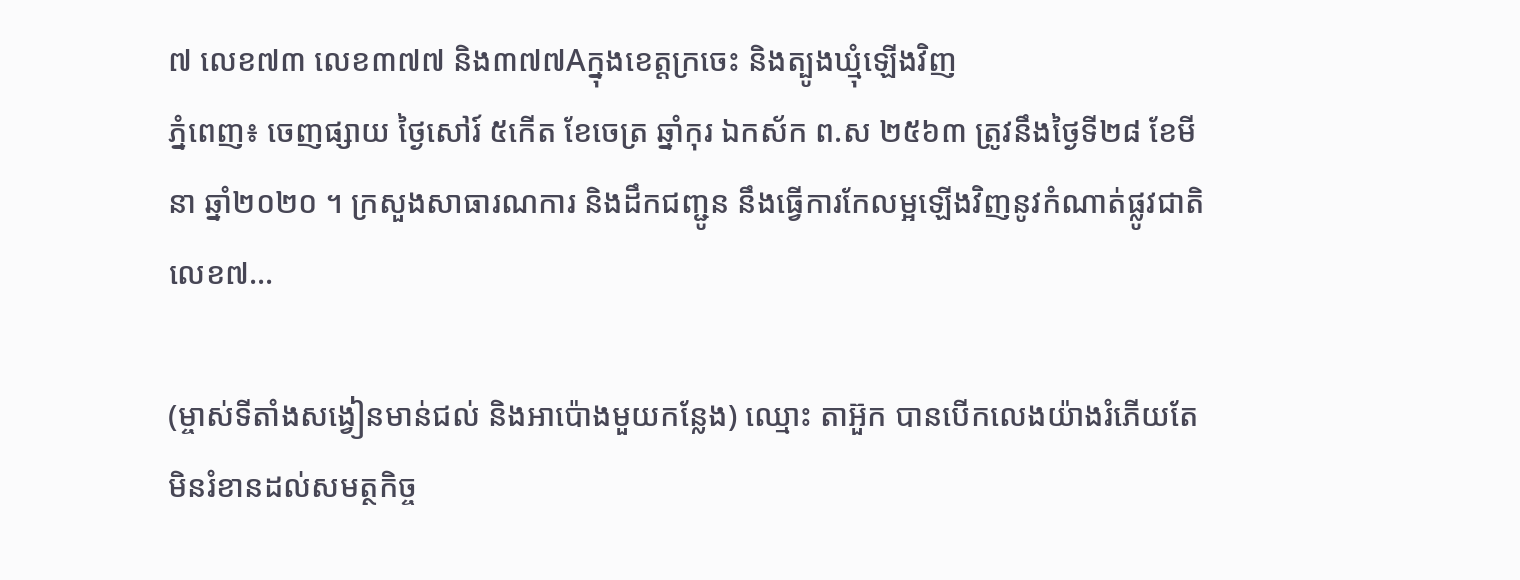៧ លេខ៧៣ លេខ៣៧៧ និង៣៧៧Aក្នុងខេត្តក្រចេះ និងត្បូងឃ្មុំឡើងវិញ
ភ្នំពេញ៖ ចេញផ្សាយ ថ្ងៃសៅរ៍ ៥កើត ខែចេត្រ ឆ្នាំកុរ ឯកស័ក ព.ស ២៥៦៣ ត្រូវនឹងថ្ងៃទី២៨ ខែមីនា ឆ្នាំ២០២០ ។ ក្រសួងសាធារណការ និងដឹកជញ្ជូន នឹងធ្វើការកែលម្អឡើងវិញនូវកំណាត់ផ្លូវជាតិលេខ៧...

(ម្ចាស់ទីតាំងសង្វៀនមាន់ជល់ និងអាប៉ោងមួយកន្លែង) ឈ្មោះ តាអ៊ួក បានបើកលេងយ៉ាងរំភើយតែមិនរំខានដល់សមត្ថកិច្ច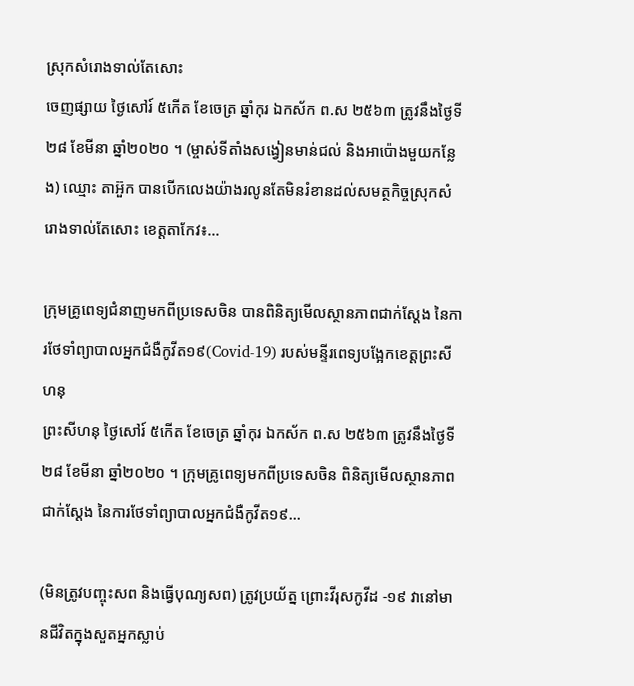ស្រុកសំរោងទាល់តែសោះ
ចេញផ្សាយ ថ្ងៃសៅរ៍ ៥កើត ខែចេត្រ ឆ្នាំកុរ ឯកស័ក ព.ស ២៥៦៣ ត្រូវនឹងថ្ងៃទី២៨ ខែមីនា ឆ្នាំ២០២០ ។ (ម្ចាស់ទីតាំងសង្វៀនមាន់ជល់ និងអាប៉ោងមួយកន្លែង) ឈ្មោះ តាអ៊ួក បានបើកលេងយ៉ាងរលូនតែមិនរំខានដល់សមត្ថកិច្ចស្រុកសំរោងទាល់តែសោះ ខេត្តតាកែវ៖...

ក្រុមគ្រូពេទ្យជំនាញមកពីប្រទេសចិន បានពិនិត្យមើលស្ថានភាពជាក់ស្តែង នៃការថែទាំព្យាបាលអ្នកជំងឺកូវីត១៩(Covid-19) របស់មន្ទីរពេទ្យបង្អែកខេត្តព្រះសីហនុ
ព្រះសីហនុ ថ្ងៃសៅរ៍ ៥កើត ខែចេត្រ ឆ្នាំកុរ ឯកស័ក ព.ស ២៥៦៣ ត្រូវនឹងថ្ងៃទី២៨ ខែមីនា ឆ្នាំ២០២០ ។ ក្រុមគ្រូពេទ្យមកពីប្រទេសចិន ពិនិត្យមើលស្ថានភាពជាក់ស្តែង នៃការថែទាំព្យាបាលអ្នកជំងឺកូវីត១៩...

(មិនត្រូវបញ្ចុះសព និងធ្វើបុណ្យសព) ត្រូវប្រយ័ត្ន ព្រោះវីរុសកូវីដ -១៩ វានៅមានជីវិតក្នុងសួតអ្នកស្លាប់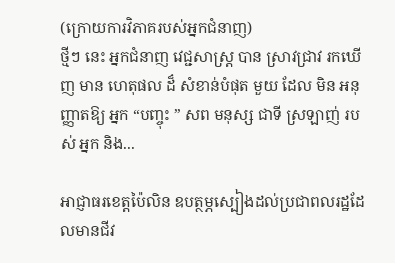(ក្រោយការវិភាគរបស់អ្នកជំនាញ)
ថ្មីៗ នេះ អ្នកជំនាញ វេជ្ជសាស្ត្រ បាន ស្រាវជ្រាវ រកឃើញ មាន ហេតុផល ដ៏ សំខាន់បំផុត មួយ ដែល មិន អនុញ្ញាតឱ្យ អ្នក “បញ្ចុះ ” សព មនុស្ស ជាទី ស្រឡាញ់ របស់ អ្នក និង...

អាជ្ញាធរខេត្តប៉ៃលិន ឧបត្ថម្ភស្បៀងដល់ប្រជាពលរដ្ឋដែលមានជីវ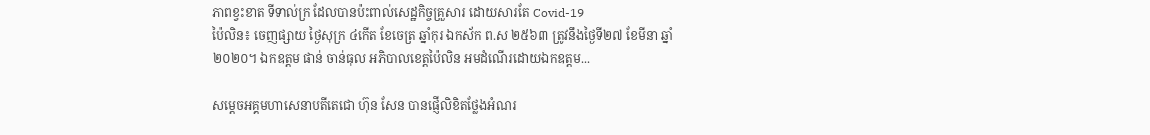ភាពខ្វះខាត ទីទាល់ក្រ ដែលបានប៉ះពាល់សេដ្ឋកិច្ចគ្រួសារ ដោយសារតែ Covid-19
ប៉ៃលិន៖ ចេញផ្សាយ ថ្ងៃសុក្រ ៤កើត ខែចេត្រ ឆ្នាំកុរ ឯកស័ក ព.ស ២៥៦៣ ត្រូវនឹងថ្ងៃទី២៧ ខែមីនា ឆ្នាំ២០២០។ ឯកឧត្តម ផាន់ ចាន់ធុល អភិបាលខេត្តប៉ៃលិន អមដំណើរដោយឯកឧត្តម...

សម្តេចអគ្គមហាសេនាបតីតេជោ ហ៊ុន សែន បានផ្ញើលិខិតថ្លែងអំណរ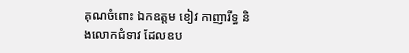គុណចំពោះ ឯកឧត្តម ខៀវ កាញារីទ្ធ និងលោកជំទាវ ដែលឧប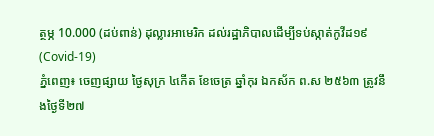ត្ថម្ភ 10.000 (ដប់ពាន់) ដុល្លារអាមេរិក ដល់រដ្ឋាភិបាលដើម្បីទប់ស្កាត់កូវីដ១៩(Covid-19)
ភ្នំពេញ៖ ចេញផ្សាយ ថ្ងៃសុក្រ ៤កើត ខែចេត្រ ឆ្នាំកុរ ឯកស័ក ព.ស ២៥៦៣ ត្រូវនឹងថ្ងៃទី២៧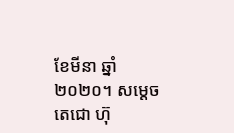ខែមីនា ឆ្នាំ២០២០។ សម្តេចតេជោ ហ៊ុ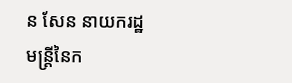ន សែន នាយករដ្ឋមន្រ្តីនៃក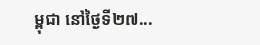ម្ពុជា នៅថ្ងៃទី២៧...